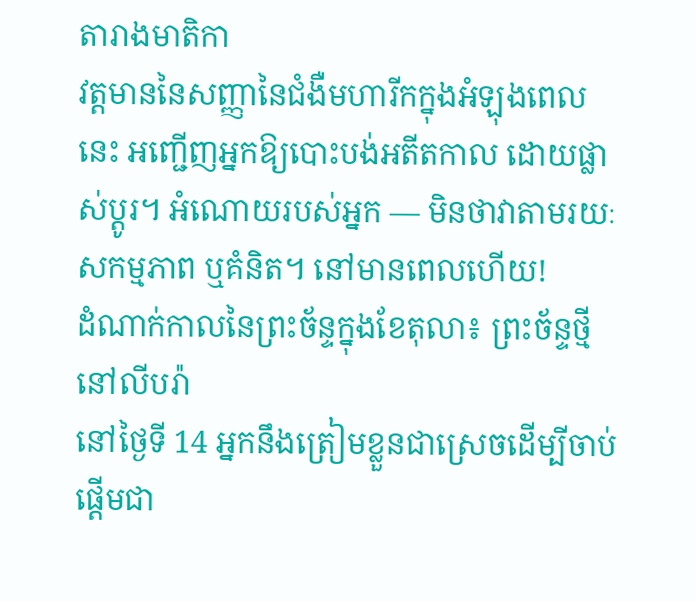តារាងមាតិកា
វត្តមាននៃសញ្ញានៃជំងឺមហារីកក្នុងអំឡុងពេលនេះ អញ្ជើញអ្នកឱ្យបោះបង់អតីតកាល ដោយផ្លាស់ប្តូរ។ អំណោយរបស់អ្នក — មិនថាវាតាមរយៈសកម្មភាព ឬគំនិត។ នៅមានពេលហើយ!
ដំណាក់កាលនៃព្រះច័ន្ទក្នុងខែតុលា៖ ព្រះច័ន្ទថ្មីនៅលីបរ៉ា
នៅថ្ងៃទី 14 អ្នកនឹងត្រៀមខ្លួនជាស្រេចដើម្បីចាប់ផ្តើមជា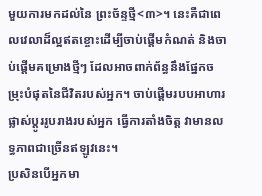មួយការមកដល់នៃ ព្រះច័ន្ទថ្មី<៣>។ នេះគឺជាពេលវេលាដ៏ល្អឥតខ្ចោះដើម្បីចាប់ផ្តើមកំណត់ និងចាប់ផ្តើមគម្រោងថ្មីៗ ដែលអាចពាក់ព័ន្ធនឹងផ្នែកចម្រុះបំផុតនៃជីវិតរបស់អ្នក។ ចាប់ផ្តើមរបបអាហារ ផ្លាស់ប្តូររូបរាងរបស់អ្នក ធ្វើការតាំងចិត្ត វាមានលទ្ធភាពជាច្រើនឥឡូវនេះ។
ប្រសិនបើអ្នកមា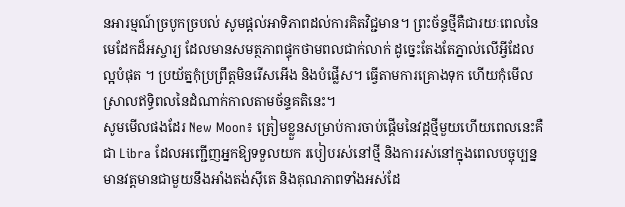នអារម្មណ៍ច្របូកច្របល់ សូមផ្តល់អាទិភាពដល់ការគិតវិជ្ជមាន។ ព្រះច័ន្ទថ្មីគឺជារយៈពេលនៃមេដែកដ៏អស្ចារ្យ ដែលមានសមត្ថភាពផ្ទុកថាមពលជាក់លាក់ ដូច្នេះតែងតែភ្នាល់លើអ្វីដែលល្អបំផុត ។ ប្រយ័ត្នកុំប្រព្រឹត្តមិនរើសអើង និងបំផ្លើស។ ធ្វើតាមការគ្រោងទុក ហើយកុំមើលស្រាលឥទ្ធិពលនៃដំណាក់កាលតាមច័ន្ទគតិនេះ។
សូមមើលផងដែរ New Moon៖ ត្រៀមខ្លួនសម្រាប់ការចាប់ផ្តើមនៃវដ្តថ្មីមួយហើយពេលនេះគឺជា Libra ដែលអញ្ជើញអ្នកឱ្យទទួលយក របៀបរស់នៅថ្មី និងការរស់នៅក្នុងពេលបច្ចុប្បន្នមានវត្តមានជាមួយនឹងអាំងតង់ស៊ីតេ និងគុណភាពទាំងអស់ដែ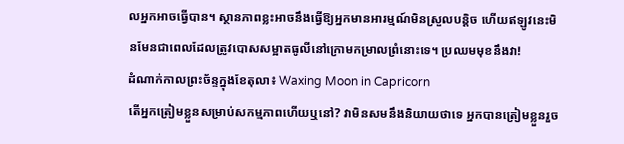លអ្នកអាចធ្វើបាន។ ស្ថានភាពខ្លះអាចនឹងធ្វើឱ្យអ្នកមានអារម្មណ៍មិនស្រួលបន្តិច ហើយឥឡូវនេះមិនមែនជាពេលដែលត្រូវបោសសម្អាតធូលីនៅក្រោមកម្រាលព្រំនោះទេ។ ប្រឈមមុខនឹងវា!
ដំណាក់កាលព្រះច័ន្ទក្នុងខែតុលា៖ Waxing Moon in Capricorn
តើអ្នកត្រៀមខ្លួនសម្រាប់សកម្មភាពហើយឬនៅ? វាមិនសមនឹងនិយាយថាទេ អ្នកបានត្រៀមខ្លួនរួច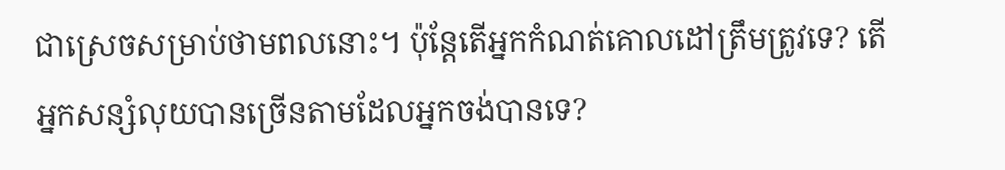ជាស្រេចសម្រាប់ថាមពលនោះ។ ប៉ុន្តែតើអ្នកកំណត់គោលដៅត្រឹមត្រូវទេ? តើអ្នកសន្សំលុយបានច្រើនតាមដែលអ្នកចង់បានទេ?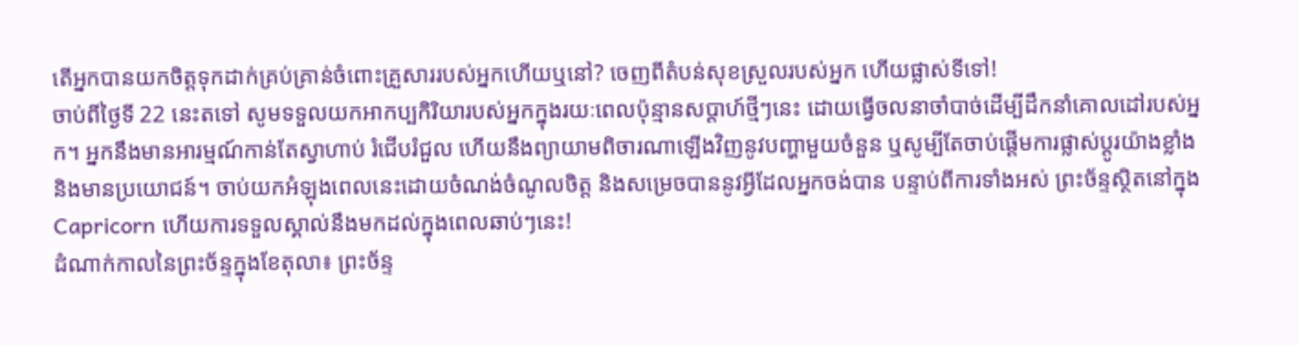តើអ្នកបានយកចិត្តទុកដាក់គ្រប់គ្រាន់ចំពោះគ្រួសាររបស់អ្នកហើយឬនៅ? ចេញពីតំបន់សុខស្រួលរបស់អ្នក ហើយផ្លាស់ទីទៅ!
ចាប់ពីថ្ងៃទី 22 នេះតទៅ សូមទទួលយកអាកប្បកិរិយារបស់អ្នកក្នុងរយៈពេលប៉ុន្មានសប្តាហ៍ថ្មីៗនេះ ដោយធ្វើចលនាចាំបាច់ដើម្បីដឹកនាំគោលដៅរបស់អ្នក។ អ្នកនឹងមានអារម្មណ៍កាន់តែស្វាហាប់ រំជើបរំជួល ហើយនឹងព្យាយាមពិចារណាឡើងវិញនូវបញ្ហាមួយចំនួន ឬសូម្បីតែចាប់ផ្តើមការផ្លាស់ប្តូរយ៉ាងខ្លាំង និងមានប្រយោជន៍។ ចាប់យកអំឡុងពេលនេះដោយចំណង់ចំណូលចិត្ត និងសម្រេចបាននូវអ្វីដែលអ្នកចង់បាន បន្ទាប់ពីការទាំងអស់ ព្រះច័ន្ទស្ថិតនៅក្នុង Capricorn ហើយការទទួលស្គាល់នឹងមកដល់ក្នុងពេលឆាប់ៗនេះ!
ដំណាក់កាលនៃព្រះច័ន្ទក្នុងខែតុលា៖ ព្រះច័ន្ទ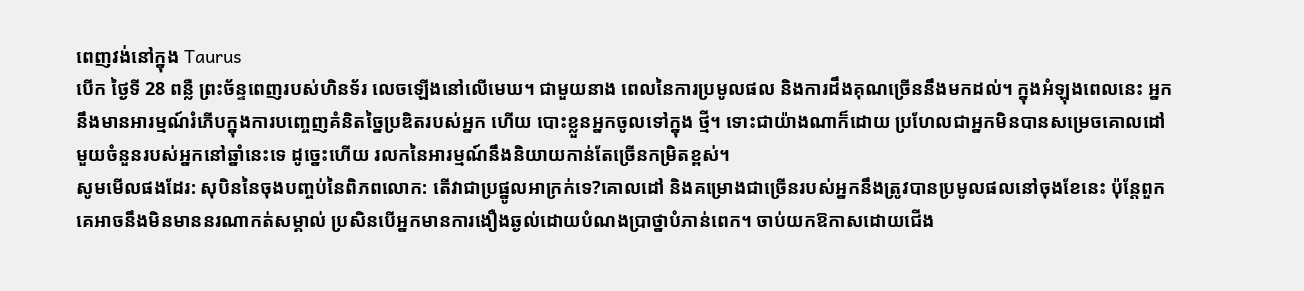ពេញវង់នៅក្នុង Taurus
បើក ថ្ងៃទី 28 ពន្លឺ ព្រះច័ន្ទពេញរបស់ហិនទ័រ លេចឡើងនៅលើមេឃ។ ជាមួយនាង ពេលនៃការប្រមូលផល និងការដឹងគុណច្រើននឹងមកដល់។ ក្នុងអំឡុងពេលនេះ អ្នកនឹងមានអារម្មណ៍រំភើបក្នុងការបញ្ចេញគំនិតច្នៃប្រឌិតរបស់អ្នក ហើយ បោះខ្លួនអ្នកចូលទៅក្នុង ថ្មី។ ទោះជាយ៉ាងណាក៏ដោយ ប្រហែលជាអ្នកមិនបានសម្រេចគោលដៅមួយចំនួនរបស់អ្នកនៅឆ្នាំនេះទេ ដូច្នេះហើយ រលកនៃអារម្មណ៍នឹងនិយាយកាន់តែច្រើនកម្រិតខ្ពស់។
សូមមើលផងដែរ: សុបិននៃចុងបញ្ចប់នៃពិភពលោក: តើវាជាប្រផ្នូលអាក្រក់ទេ?គោលដៅ និងគម្រោងជាច្រើនរបស់អ្នកនឹងត្រូវបានប្រមូលផលនៅចុងខែនេះ ប៉ុន្តែពួកគេអាចនឹងមិនមាននរណាកត់សម្គាល់ ប្រសិនបើអ្នកមានការងឿងឆ្ងល់ដោយបំណងប្រាថ្នាបំភាន់ពេក។ ចាប់យកឱកាសដោយជើង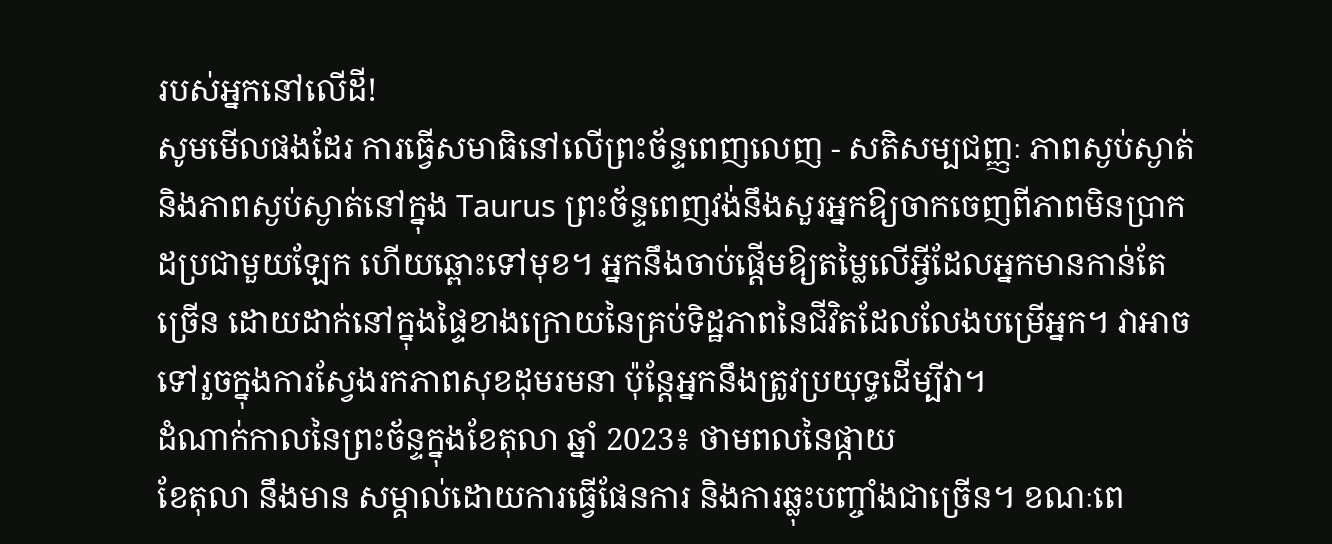របស់អ្នកនៅលើដី!
សូមមើលផងដែរ ការធ្វើសមាធិនៅលើព្រះច័ន្ទពេញលេញ - សតិសម្បជញ្ញៈ ភាពស្ងប់ស្ងាត់ និងភាពស្ងប់ស្ងាត់នៅក្នុង Taurus ព្រះច័ន្ទពេញវង់នឹងសួរអ្នកឱ្យចាកចេញពីភាពមិនប្រាកដប្រជាមួយឡែក ហើយឆ្ពោះទៅមុខ។ អ្នកនឹងចាប់ផ្ដើមឱ្យតម្លៃលើអ្វីដែលអ្នកមានកាន់តែច្រើន ដោយដាក់នៅក្នុងផ្ទៃខាងក្រោយនៃគ្រប់ទិដ្ឋភាពនៃជីវិតដែលលែងបម្រើអ្នក។ វាអាចទៅរួចក្នុងការស្វែងរកភាពសុខដុមរមនា ប៉ុន្តែអ្នកនឹងត្រូវប្រយុទ្ធដើម្បីវា។
ដំណាក់កាលនៃព្រះច័ន្ទក្នុងខែតុលា ឆ្នាំ 2023៖ ថាមពលនៃផ្កាយ
ខែតុលា នឹងមាន សម្គាល់ដោយការធ្វើផែនការ និងការឆ្លុះបញ្ចាំងជាច្រើន។ ខណៈពេ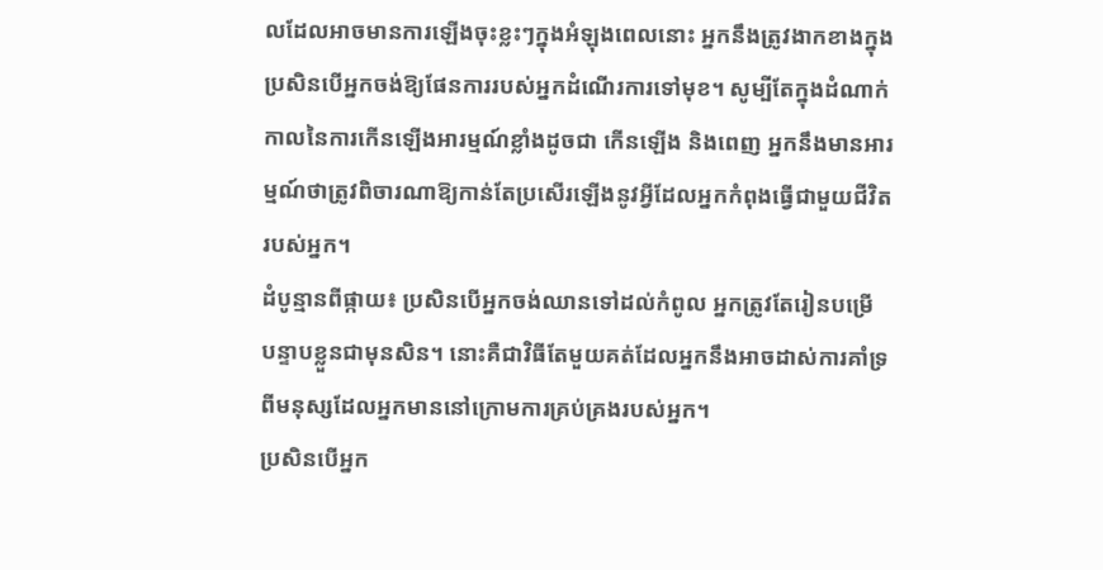លដែលអាចមានការឡើងចុះខ្លះៗក្នុងអំឡុងពេលនោះ អ្នកនឹងត្រូវងាកខាងក្នុងប្រសិនបើអ្នកចង់ឱ្យផែនការរបស់អ្នកដំណើរការទៅមុខ។ សូម្បីតែក្នុងដំណាក់កាលនៃការកើនឡើងអារម្មណ៍ខ្លាំងដូចជា កើនឡើង និងពេញ អ្នកនឹងមានអារម្មណ៍ថាត្រូវពិចារណាឱ្យកាន់តែប្រសើរឡើងនូវអ្វីដែលអ្នកកំពុងធ្វើជាមួយជីវិតរបស់អ្នក។
ដំបូន្មានពីផ្កាយ៖ ប្រសិនបើអ្នកចង់ឈានទៅដល់កំពូល អ្នកត្រូវតែរៀនបម្រើ បន្ទាបខ្លួនជាមុនសិន។ នោះគឺជាវិធីតែមួយគត់ដែលអ្នកនឹងអាចដាស់ការគាំទ្រពីមនុស្សដែលអ្នកមាននៅក្រោមការគ្រប់គ្រងរបស់អ្នក។
ប្រសិនបើអ្នក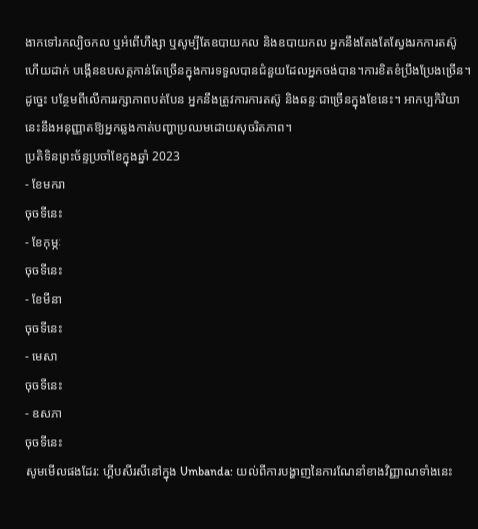ងាកទៅរកល្បិចកល ឬអំពើហឹង្សា ឬសូម្បីតែឧបាយកល និងឧបាយកល អ្នកនឹងតែងតែស្វែងរកការតស៊ូ ហើយដាក់ បង្កើនឧបសគ្គកាន់តែច្រើនក្នុងការទទួលបានជំនួយដែលអ្នកចង់បាន។ការខិតខំប្រឹងប្រែងច្រើន។
ដូច្នេះ បន្ថែមពីលើការរក្សាភាពបត់បែន អ្នកនឹងត្រូវការការតស៊ូ និងឆន្ទៈជាច្រើនក្នុងខែនេះ។ អាកប្បកិរិយានេះនឹងអនុញ្ញាតឱ្យអ្នកឆ្លងកាត់បញ្ហាប្រឈមដោយសុចរិតភាព។
ប្រតិទិនព្រះច័ន្ទប្រចាំខែក្នុងឆ្នាំ 2023
- ខែមករា
ចុចទីនេះ
- ខែកុម្ភៈ
ចុចទីនេះ
- ខែមីនា
ចុចទីនេះ
- មេសា
ចុចទីនេះ
- ឧសភា
ចុចទីនេះ
សូមមើលផងដែរ: ហ្គីបសីរសីនៅក្នុង Umbanda: យល់ពីការបង្ហាញនៃការណែនាំខាងវិញ្ញាណទាំងនេះ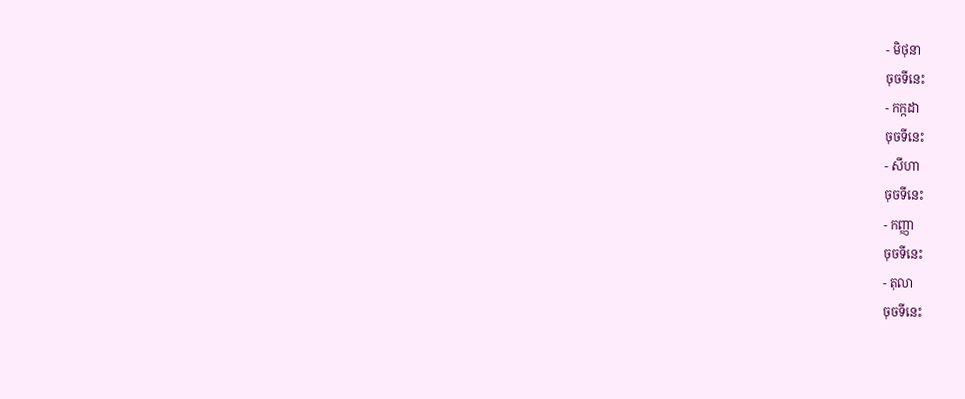- មិថុនា
ចុចទីនេះ
- កក្កដា
ចុចទីនេះ
- សីហា
ចុចទីនេះ
- កញ្ញា
ចុចទីនេះ
- តុលា
ចុចទីនេះ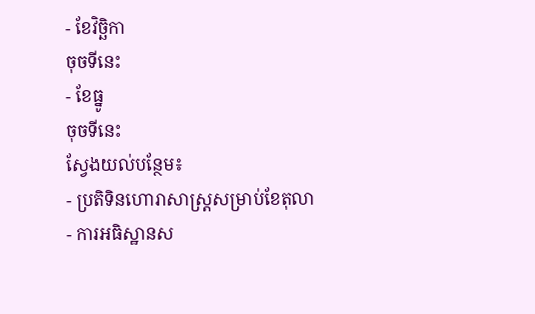- ខែវិច្ឆិកា
ចុចទីនេះ
- ខែធ្នូ
ចុចទីនេះ
ស្វែងយល់បន្ថែម៖
- ប្រតិទិនហោរាសាស្រ្តសម្រាប់ខែតុលា
- ការអធិស្ឋានស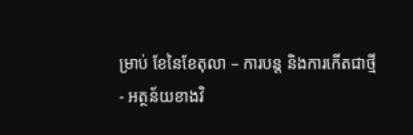ម្រាប់ ខែនៃខែតុលា – ការបន្ត និងការកើតជាថ្មី
- អត្ថន័យខាងវិ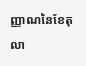ញ្ញាណនៃខែតុលា